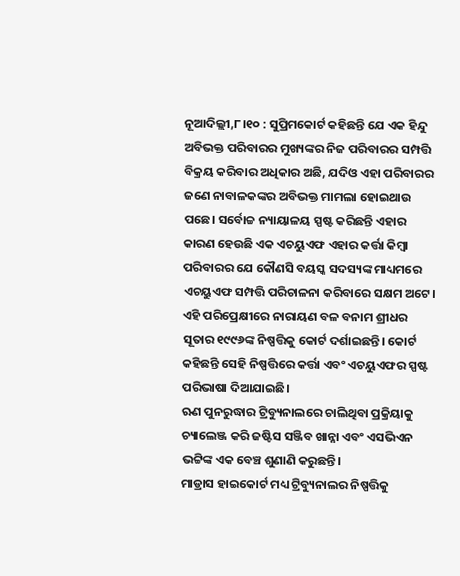ନୂଆଦିଲ୍ଲୀ,୮।୧୦ : ସୁପ୍ରିମକୋର୍ଟ କହିଛନ୍ତି ଯେ ଏକ ହିନ୍ଦୁ ଅବିଭକ୍ତ ପରିବାରର ମୁଖ୍ୟଙ୍କର ନିଜ ପରିବାରର ସମ୍ପତ୍ତି ବିକ୍ରୟ କରିବାର ଅଧିକାର ଅଛି, ଯଦିଓ ଏହା ପରିବାରର ଜଣେ ନାବାଳକଙ୍କର ଅବିଭକ୍ତ ମାମଲା ହୋଇଥାଉ ପଛେ। ସର୍ବୋଚ୍ଚ ନ୍ୟାୟାଳୟ ସ୍ପଷ୍ଟ କରିଛନ୍ତି ଏହାର କାରଣ ହେଉଛି ଏକ ଏଚୟୁଏଫ ଏହାର କର୍ତ୍ତା କିମ୍ବା ପରିବାରର ଯେ କୌଣସି ବୟସ୍କ ସଦସ୍ୟଙ୍କ ମାଧ୍ୟମରେ ଏଚୟୁଏଫ ସମ୍ପତ୍ତି ପରିଚାଳନା କରିବାରେ ସକ୍ଷମ ଅଟେ।
ଏହି ପରିପ୍ରେକ୍ଷୀରେ ନାରାୟଣ ବଳ ବନାମ ଶ୍ରୀଧର ସୂତାର ୧୯୯୬ଙ୍କ ନିଷ୍ପତ୍ତିକୁ କୋର୍ଟ ଦର୍ଶାଇଛନ୍ତି। କୋର୍ଟ କହିଛନ୍ତି ସେହି ନିଷ୍ପତ୍ତିରେ କର୍ତ୍ତା ଏବଂ ଏଚୟୁଏଫର ସ୍ପଷ୍ଟ ପରିଭାଷା ଦିଆଯାଇଛି।
ଋଣ ପୁନରୁଦ୍ଧାର ଟ୍ରିବ୍ୟୁନାଲରେ ଚାଲିଥିବା ପ୍ରକ୍ରିୟାକୁ ଚ୍ୟାଲେଞ୍ଜ କରି ଜଷ୍ଟିସ ସଞ୍ଜିବ ଖାନ୍ନା ଏବଂ ଏସଭିଏନ ଭଟ୍ଟିଙ୍କ ଏକ ବେଞ୍ଚ ଶୁଣାଣି କରୁଛନ୍ତି।
ମାଡ୍ରାସ ହାଇକୋର୍ଟ ମଧ୍ୟ ଟ୍ରିବ୍ୟୁନାଲର ନିଷ୍ପତ୍ତିକୁ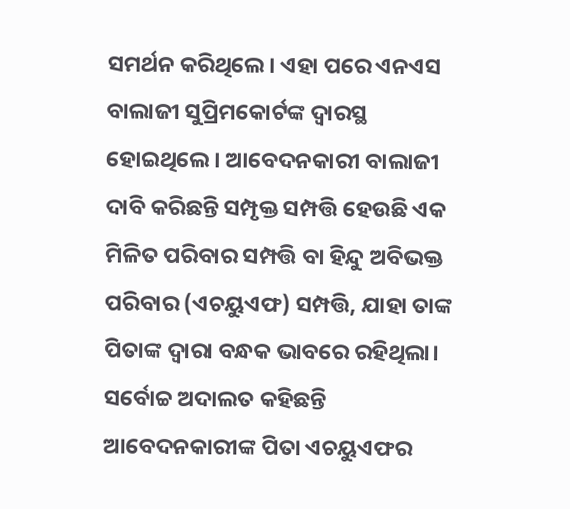ସମର୍ଥନ କରିଥିଲେ। ଏହା ପରେ ଏନଏସ ବାଲାଜୀ ସୁପ୍ରିମକୋର୍ଟଙ୍କ ଦ୍ୱାରସ୍ଥ ହୋଇଥିଲେ। ଆବେଦନକାରୀ ବାଲାଜୀ ଦାବି କରିଛନ୍ତି ସମ୍ପୃକ୍ତ ସମ୍ପତ୍ତି ହେଉଛି ଏକ ମିଳିତ ପରିବାର ସମ୍ପତ୍ତି ବା ହିନ୍ଦୁ ଅବିଭକ୍ତ ପରିବାର (ଏଚୟୁଏଫ) ସମ୍ପତ୍ତି, ଯାହା ତାଙ୍କ ପିତାଙ୍କ ଦ୍ୱାରା ବନ୍ଧକ ଭାବରେ ରହିଥିଲା।
ସର୍ବୋଚ୍ଚ ଅଦାଲତ କହିଛନ୍ତି ଆବେଦନକାରୀଙ୍କ ପିତା ଏଚୟୁଏଫର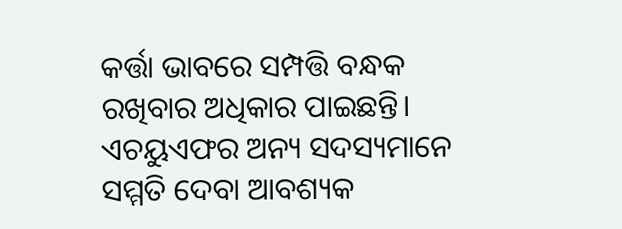କର୍ତ୍ତା ଭାବରେ ସମ୍ପତ୍ତି ବନ୍ଧକ ରଖିବାର ଅଧିକାର ପାଇଛନ୍ତି। ଏଚୟୁଏଫର ଅନ୍ୟ ସଦସ୍ୟମାନେ ସମ୍ମତି ଦେବା ଆବଶ୍ୟକ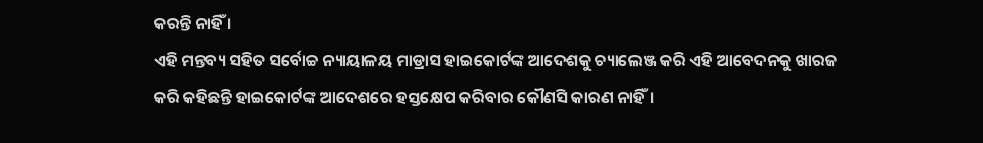କରନ୍ତି ନାହିଁ ।
ଏହି ମନ୍ତବ୍ୟ ସହିତ ସର୍ବୋଚ୍ଚ ନ୍ୟାୟାଳୟ ମାଡ୍ରାସ ହାଇକୋର୍ଟଙ୍କ ଆଦେଶକୁ ଚ୍ୟାଲେଞ୍ଜ କରି ଏହି ଆବେଦନକୁ ଖାରଜ କରି କହିଛନ୍ତି ହାଇକୋର୍ଟଙ୍କ ଆଦେଶରେ ହସ୍ତକ୍ଷେପ କରିବାର କୌଣସି କାରଣ ନାହିଁ।